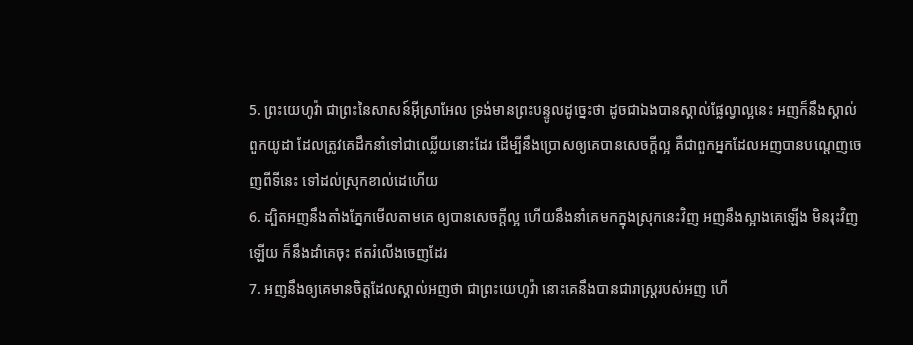5. ព្រះយេហូវ៉ា ជាព្រះនៃសាសន៍អ៊ីស្រាអែល ទ្រង់មានព្រះបន្ទូលដូច្នេះថា ដូចជាឯងបានស្គាល់ផ្លែល្វាល្អនេះ អញក៏នឹងស្គាល់ពួកយូដា ដែលត្រូវគេដឹកនាំទៅជាឈ្លើយនោះដែរ ដើម្បីនឹងប្រោសឲ្យគេបានសេចក្តីល្អ គឺជាពួកអ្នកដែលអញបានបណ្តេញចេញពីទីនេះ ទៅដល់ស្រុកខាល់ដេហើយ
6. ដ្បិតអញនឹងតាំងភ្នែកមើលតាមគេ ឲ្យបានសេចក្តីល្អ ហើយនឹងនាំគេមកក្នុងស្រុកនេះវិញ អញនឹងស្អាងគេឡើង មិនរុះវិញឡើយ ក៏នឹងដាំគេចុះ ឥតរំលើងចេញដែរ
7. អញនឹងឲ្យគេមានចិត្តដែលស្គាល់អញថា ជាព្រះយេហូវ៉ា នោះគេនឹងបានជារាស្ត្ររបស់អញ ហើ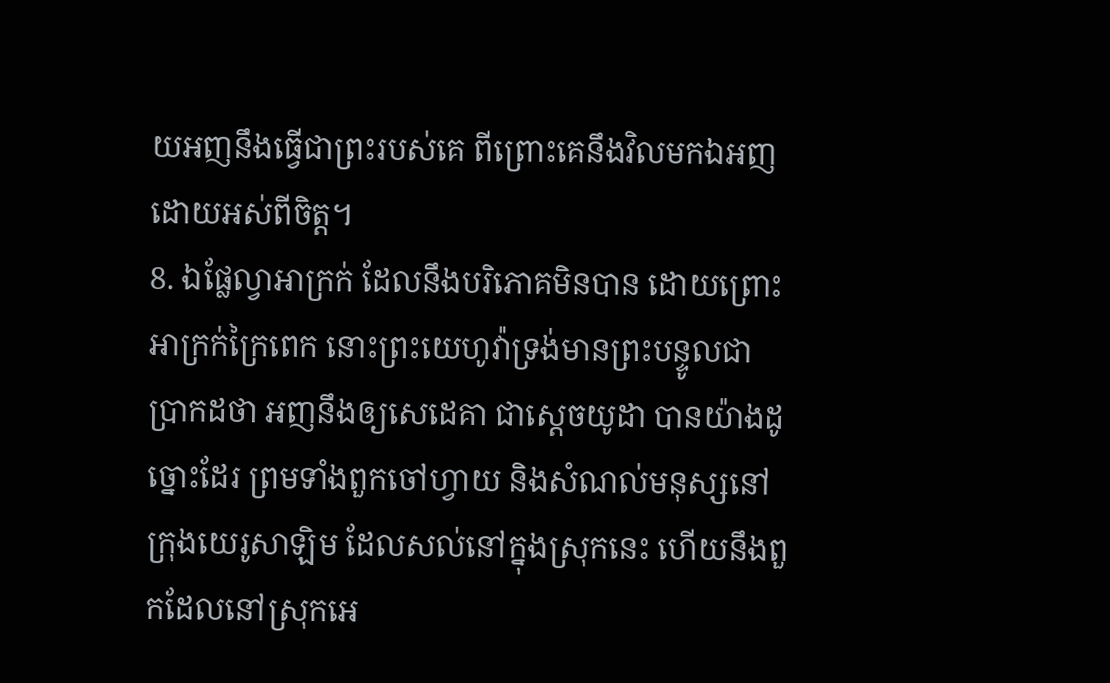យអញនឹងធ្វើជាព្រះរបស់គេ ពីព្រោះគេនឹងវិលមកឯអញដោយអស់ពីចិត្ត។
8. ឯផ្លែល្វាអាក្រក់ ដែលនឹងបរិភោគមិនបាន ដោយព្រោះអាក្រក់ក្រៃពេក នោះព្រះយេហូវ៉ាទ្រង់មានព្រះបន្ទូលជាប្រាកដថា អញនឹងឲ្យសេដេគា ជាស្តេចយូដា បានយ៉ាងដូច្នោះដែរ ព្រមទាំងពួកចៅហ្វាយ និងសំណល់មនុស្សនៅក្រុងយេរូសាឡិម ដែលសល់នៅក្នុងស្រុកនេះ ហើយនឹងពួកដែលនៅស្រុកអេ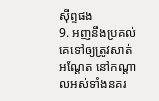ស៊ីព្ទផង
9. អញនឹងប្រគល់គេទៅឲ្យត្រូវសាត់អណ្តែត នៅកណ្តាលអស់ទាំងនគរ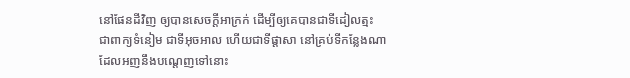នៅផែនដីវិញ ឲ្យបានសេចក្តីអាក្រក់ ដើម្បីឲ្យគេបានជាទីដៀលត្មះ ជាពាក្យទំនៀម ជាទីអុចអាល ហើយជាទីផ្តាសា នៅគ្រប់ទីកន្លែងណាដែលអញនឹងបណ្តេញទៅនោះ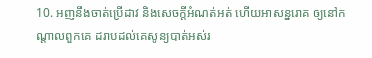10. អញនឹងចាត់ប្រើដាវ និងសេចក្តីអំណត់អត់ ហើយអាសន្នរោគ ឲ្យនៅកណ្តាលពួកគេ ដរាបដល់គេសូន្យបាត់អស់រ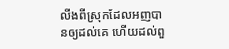លីងពីស្រុកដែលអញបានឲ្យដល់គេ ហើយដល់ពួ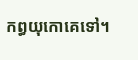កព្ធយុកោគេទៅ។